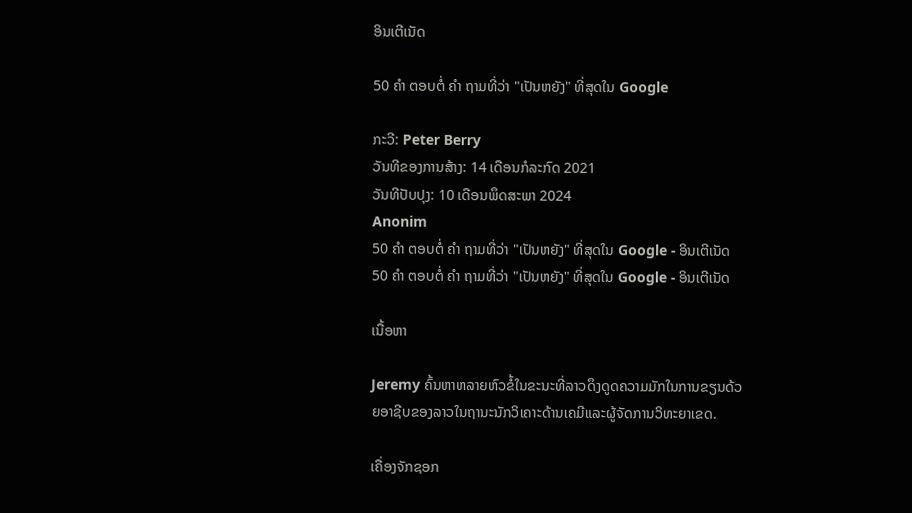ອິນເຕີເນັດ

50 ຄຳ ຕອບຕໍ່ ຄຳ ຖາມທີ່ວ່າ "ເປັນຫຍັງ" ທີ່ສຸດໃນ Google

ກະວີ: Peter Berry
ວັນທີຂອງການສ້າງ: 14 ເດືອນກໍລະກົດ 2021
ວັນທີປັບປຸງ: 10 ເດືອນພຶດສະພາ 2024
Anonim
50 ຄຳ ຕອບຕໍ່ ຄຳ ຖາມທີ່ວ່າ "ເປັນຫຍັງ" ທີ່ສຸດໃນ Google - ອິນເຕີເນັດ
50 ຄຳ ຕອບຕໍ່ ຄຳ ຖາມທີ່ວ່າ "ເປັນຫຍັງ" ທີ່ສຸດໃນ Google - ອິນເຕີເນັດ

ເນື້ອຫາ

Jeremy ຄົ້ນຫາຫລາຍຫົວຂໍ້ໃນຂະນະທີ່ລາວດຶງດູດຄວາມມັກໃນການຂຽນດ້ວຍອາຊີບຂອງລາວໃນຖານະນັກວິເຄາະດ້ານເຄມີແລະຜູ້ຈັດການວິທະຍາເຂດ.

ເຄື່ອງຈັກຊອກ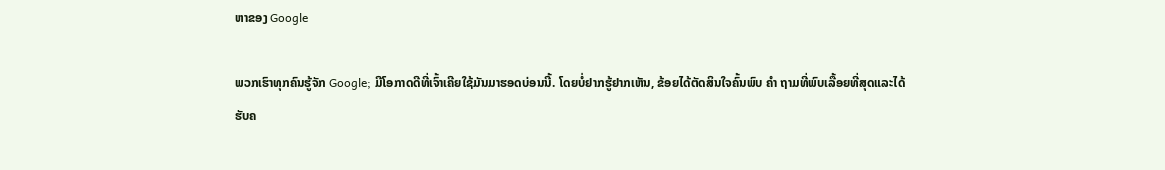ຫາຂອງ Google

ພວກເຮົາທຸກຄົນຮູ້ຈັກ Google; ມີໂອກາດດີທີ່ເຈົ້າເຄີຍໃຊ້ມັນມາຮອດບ່ອນນີ້. ໂດຍບໍ່ຢາກຮູ້ຢາກເຫັນ, ຂ້ອຍໄດ້ຕັດສິນໃຈຄົ້ນພົບ ຄຳ ຖາມທີ່ພົບເລື້ອຍທີ່ສຸດແລະໄດ້ຮັບຄ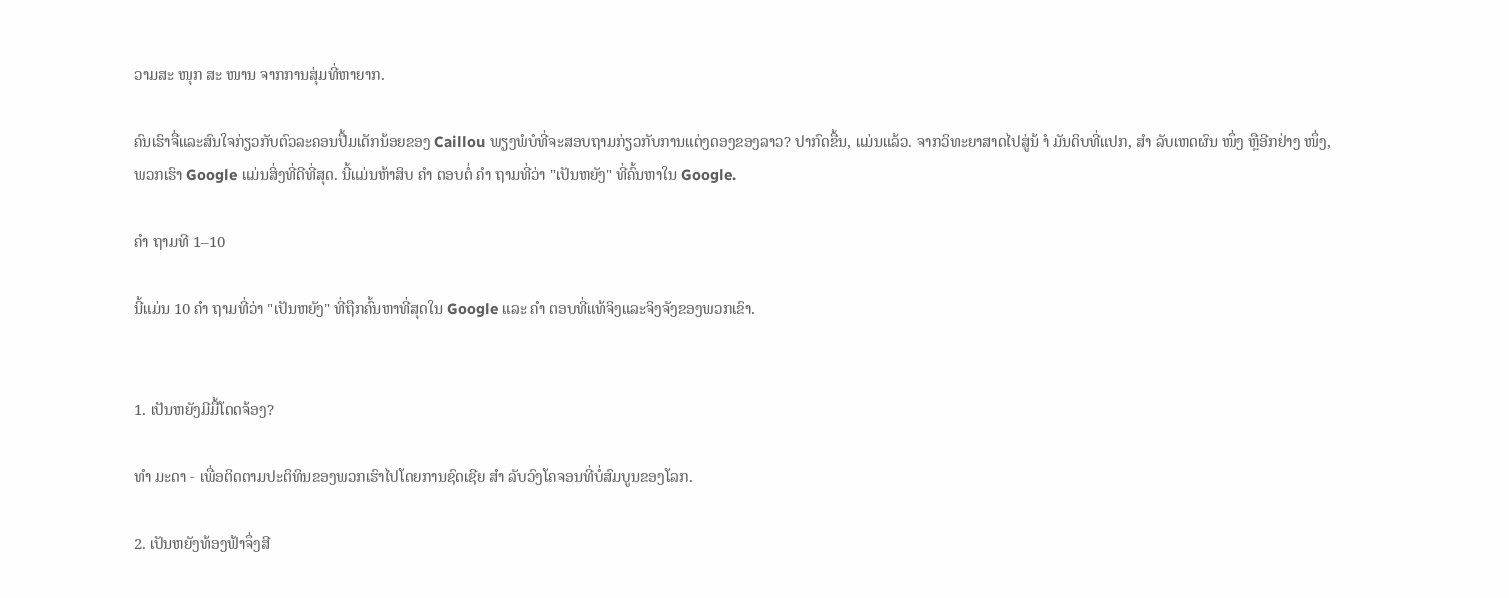ວາມສະ ໜຸກ ສະ ໜານ ຈາກການສຸ່ມທີ່ຫາຍາກ.

ຄົນເຮົາຈື່ແລະສົນໃຈກ່ຽວກັບຕົວລະຄອນປື້ມເດັກນ້ອຍຂອງ Caillou ພຽງພໍບໍທີ່ຈະສອບຖາມກ່ຽວກັບການແຕ່ງດອງຂອງລາວ? ປາກົດຂື້ນ, ແມ່ນແລ້ວ. ຈາກວິທະຍາສາດໄປສູ່ນ້ ຳ ມັນດິບທີ່ແປກ, ສຳ ລັບເຫດຜົນ ໜຶ່ງ ຫຼືອີກຢ່າງ ໜຶ່ງ, ພວກເຮົາ Google ແມ່ນສິ່ງທີ່ດີທີ່ສຸດ. ນີ້ແມ່ນຫ້າສິບ ຄຳ ຕອບຕໍ່ ຄຳ ຖາມທີ່ວ່າ "ເປັນຫຍັງ" ທີ່ຄົ້ນຫາໃນ Google.

ຄຳ ຖາມທີ 1–10

ນີ້ແມ່ນ 10 ຄຳ ຖາມທີ່ວ່າ "ເປັນຫຍັງ" ທີ່ຖືກຄົ້ນຫາທີ່ສຸດໃນ Google ແລະ ຄຳ ຕອບທີ່ແທ້ຈິງແລະຈິງຈັງຂອງພວກເຂົາ.


1. ເປັນຫຍັງມີມື້ໂດດຈ້ອງ?

ທຳ ມະດາ - ເພື່ອຕິດຕາມປະຕິທິນຂອງພວກເຮົາໄປໂດຍການຊົດເຊີຍ ສຳ ລັບວົງໂຄຈອນທີ່ບໍ່ສົມບູນຂອງໂລກ.

2. ເປັນຫຍັງທ້ອງຟ້າຈຶ່ງສີ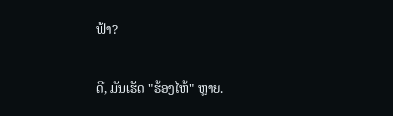ຟ້າ?

ດີ, ມັນເຮັດ "ຮ້ອງໄຫ້" ຫຼາຍ.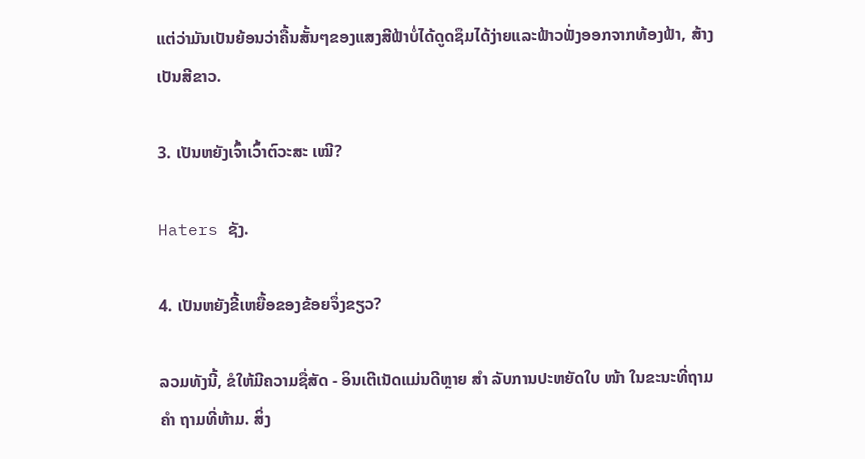ແຕ່ວ່າມັນເປັນຍ້ອນວ່າຄື້ນສັ້ນໆຂອງແສງສີຟ້າບໍ່ໄດ້ດູດຊຶມໄດ້ງ່າຍແລະຟ້າວຟັ່ງອອກຈາກທ້ອງຟ້າ, ສ້າງເປັນສີຂາວ.

3. ເປັນຫຍັງເຈົ້າເວົ້າຕົວະສະ ເໝີ?

Haters ຊັງ.

4. ເປັນຫຍັງຂີ້ເຫຍື້ອຂອງຂ້ອຍຈຶ່ງຂຽວ?

ລວມທັງນີ້, ຂໍໃຫ້ມີຄວາມຊື່ສັດ - ອິນເຕີເນັດແມ່ນດີຫຼາຍ ສຳ ລັບການປະຫຍັດໃບ ໜ້າ ໃນຂະນະທີ່ຖາມ ຄຳ ຖາມທີ່ຫ້າມ. ສິ່ງ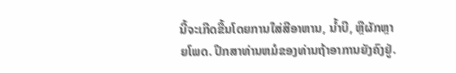ນີ້ຈະເກີດຂື້ນໂດຍການໃສ່ສີອາຫານ, ນໍ້າບີ, ຫຼືຜັກຫຼາຍໂພດ. ປຶກສາທ່ານຫມໍຂອງທ່ານຖ້າອາການຍັງຄົງຢູ່.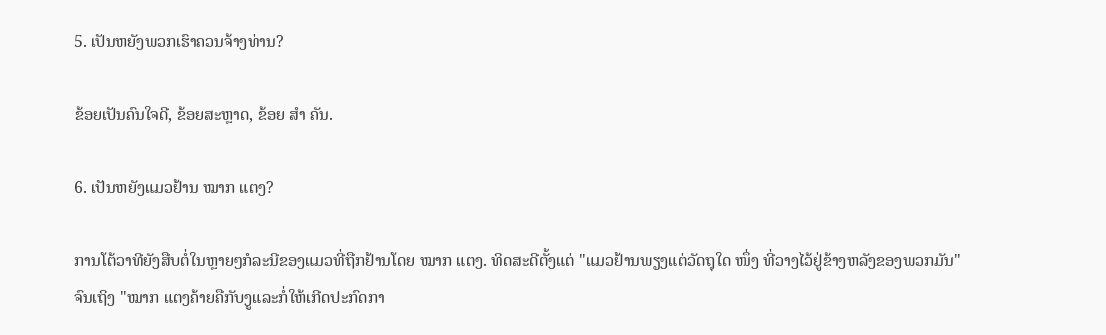5. ເປັນຫຍັງພວກເຮົາຄວນຈ້າງທ່ານ?

ຂ້ອຍເປັນຄົນໃຈດີ, ຂ້ອຍສະຫຼາດ, ຂ້ອຍ ສຳ ຄັນ.

6. ເປັນຫຍັງແມວຢ້ານ ໝາກ ແຕງ?

ການໂຕ້ວາທີຍັງສືບຕໍ່ໃນຫຼາຍໆກໍລະນີຂອງແມວທີ່ຖືກຢ້ານໂດຍ ໝາກ ແຕງ. ທິດສະດີຕັ້ງແຕ່ "ແມວຢ້ານພຽງແຕ່ວັດຖຸໃດ ໜຶ່ງ ທີ່ວາງໄວ້ຢູ່ຂ້າງຫລັງຂອງພວກມັນ" ຈົນເຖິງ "ໝາກ ແຕງຄ້າຍຄືກັບງູແລະກໍ່ໃຫ້ເກີດປະກົດກາ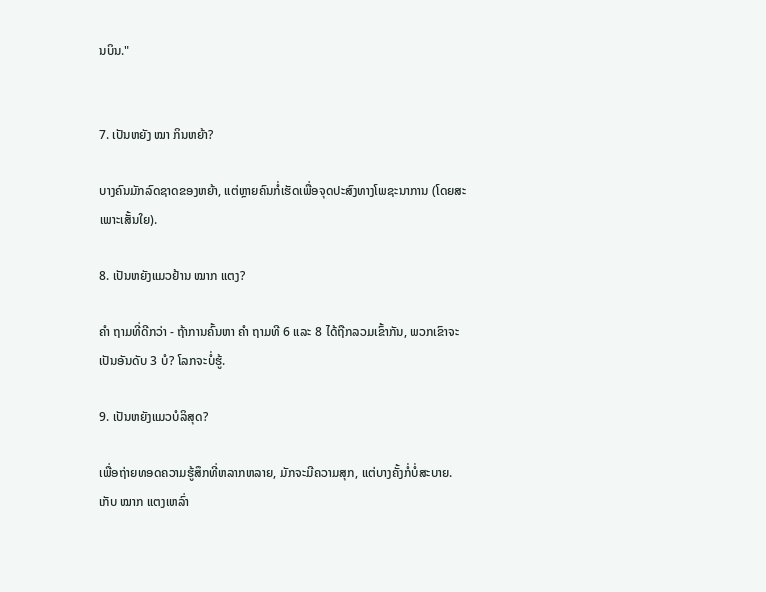ນບິນ."


7. ເປັນຫຍັງ ໝາ ກິນຫຍ້າ?

ບາງຄົນມັກລົດຊາດຂອງຫຍ້າ, ແຕ່ຫຼາຍຄົນກໍ່ເຮັດເພື່ອຈຸດປະສົງທາງໂພຊະນາການ (ໂດຍສະເພາະເສັ້ນໃຍ).

8. ເປັນຫຍັງແມວຢ້ານ ໝາກ ແຕງ?

ຄຳ ຖາມທີ່ດີກວ່າ - ຖ້າການຄົ້ນຫາ ຄຳ ຖາມທີ 6 ແລະ 8 ໄດ້ຖືກລວມເຂົ້າກັນ, ພວກເຂົາຈະເປັນອັນດັບ 3 ບໍ? ໂລກຈະບໍ່ຮູ້.

9. ເປັນຫຍັງແມວບໍລິສຸດ?

ເພື່ອຖ່າຍທອດຄວາມຮູ້ສຶກທີ່ຫລາກຫລາຍ, ມັກຈະມີຄວາມສຸກ, ແຕ່ບາງຄັ້ງກໍ່ບໍ່ສະບາຍ. ເກັບ ໝາກ ແຕງເຫລົ່າ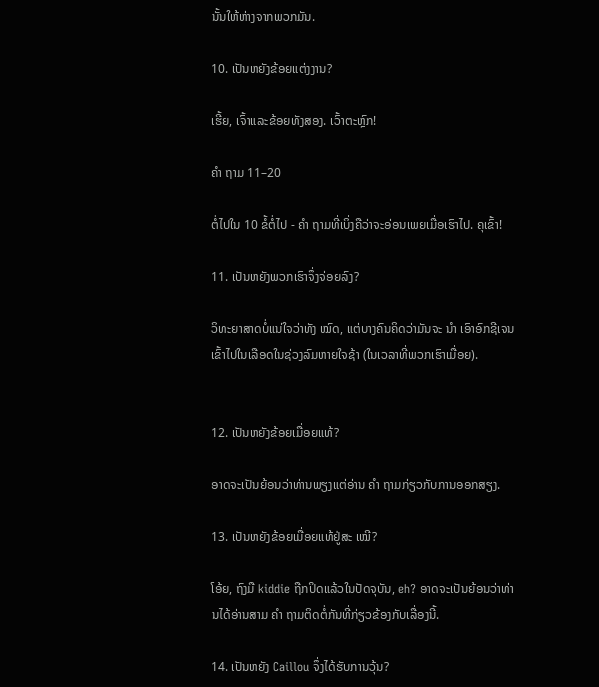ນັ້ນໃຫ້ຫ່າງຈາກພວກມັນ.

10. ເປັນຫຍັງຂ້ອຍແຕ່ງງານ?

ເຮີ້ຍ, ເຈົ້າແລະຂ້ອຍທັງສອງ. ເວົ້າຕະຫຼົກ!

ຄຳ ຖາມ 11–20

ຕໍ່ໄປໃນ 10 ຂໍ້ຕໍ່ໄປ - ຄຳ ຖາມທີ່ເບິ່ງຄືວ່າຈະອ່ອນເພຍເມື່ອເຮົາໄປ. ຄຸເຂົ້າ!

11. ເປັນຫຍັງພວກເຮົາຈຶ່ງຈ່ອຍລົງ?

ວິທະຍາສາດບໍ່ແນ່ໃຈວ່າທັງ ໝົດ, ແຕ່ບາງຄົນຄິດວ່າມັນຈະ ນຳ ເອົາອົກຊີເຈນເຂົ້າໄປໃນເລືອດໃນຊ່ວງລົມຫາຍໃຈຊ້າ (ໃນເວລາທີ່ພວກເຮົາເມື່ອຍ).


12. ເປັນຫຍັງຂ້ອຍເມື່ອຍແທ້?

ອາດຈະເປັນຍ້ອນວ່າທ່ານພຽງແຕ່ອ່ານ ຄຳ ຖາມກ່ຽວກັບການອອກສຽງ.

13. ເປັນຫຍັງຂ້ອຍເມື່ອຍແທ້ຢູ່ສະ ເໝີ?

ໂອ້ຍ, ຖົງມື kiddie ຖືກປິດແລ້ວໃນປັດຈຸບັນ, eh? ອາດຈະເປັນຍ້ອນວ່າທ່ານໄດ້ອ່ານສາມ ຄຳ ຖາມຕິດຕໍ່ກັນທີ່ກ່ຽວຂ້ອງກັບເລື່ອງນີ້.

14. ເປັນຫຍັງ Caillou ຈຶ່ງໄດ້ຮັບການວຸ້ນ?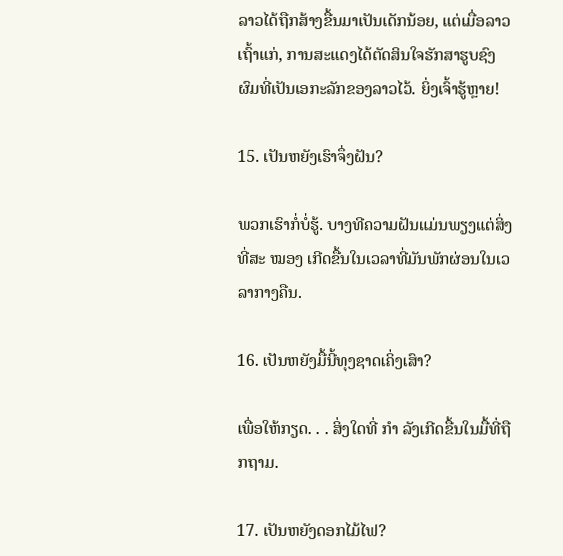ລາວໄດ້ຖືກສ້າງຂື້ນມາເປັນເດັກນ້ອຍ, ແຕ່ເມື່ອລາວເຖົ້າແກ່, ການສະແດງໄດ້ຕັດສິນໃຈຮັກສາຮູບຊົງຜົມທີ່ເປັນເອກະລັກຂອງລາວໄວ້. ຍິ່ງເຈົ້າຮູ້ຫຼາຍ!

15. ເປັນຫຍັງເຮົາຈຶ່ງຝັນ?

ພວກເຮົາກໍ່ບໍ່ຮູ້. ບາງທີຄວາມຝັນແມ່ນພຽງແຕ່ສິ່ງທີ່ສະ ໝອງ ເກີດຂື້ນໃນເວລາທີ່ມັນພັກຜ່ອນໃນເວລາກາງຄືນ.

16. ເປັນຫຍັງມື້ນີ້ທຸງຊາດເຄິ່ງເສົາ?

ເພື່ອໃຫ້ກຽດ. . . ສິ່ງໃດທີ່ ກຳ ລັງເກີດຂື້ນໃນມື້ທີ່ຖືກຖາມ.

17. ເປັນຫຍັງດອກໄມ້ໄຟ?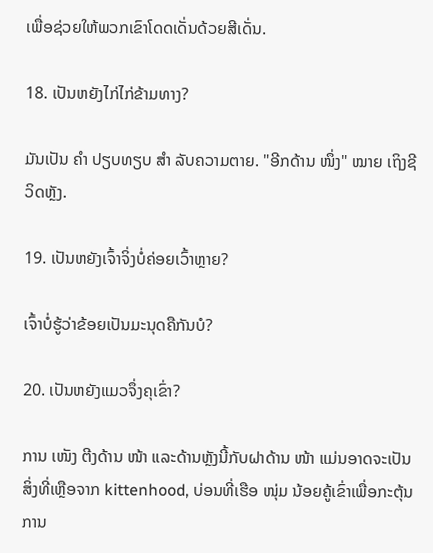ເພື່ອຊ່ວຍໃຫ້ພວກເຂົາໂດດເດັ່ນດ້ວຍສີເດັ່ນ.

18. ເປັນຫຍັງໄກ່ໄກ່ຂ້າມທາງ?

ມັນເປັນ ຄຳ ປຽບທຽບ ສຳ ລັບຄວາມຕາຍ. "ອີກດ້ານ ໜຶ່ງ" ໝາຍ ເຖິງຊີວິດຫຼັງ.

19. ເປັນຫຍັງເຈົ້າຈິ່ງບໍ່ຄ່ອຍເວົ້າຫຼາຍ?

ເຈົ້າບໍ່ຮູ້ວ່າຂ້ອຍເປັນມະນຸດຄືກັນບໍ?

20. ເປັນຫຍັງແມວຈຶ່ງຄຸເຂົ່າ?

ການ ເໜັງ ຕີງດ້ານ ໜ້າ ແລະດ້ານຫຼັງນີ້ກັບຝາດ້ານ ໜ້າ ແມ່ນອາດຈະເປັນສິ່ງທີ່ເຫຼືອຈາກ kittenhood, ບ່ອນທີ່ເຮືອ ໜຸ່ມ ນ້ອຍຄູ້ເຂົ່າເພື່ອກະຕຸ້ນການ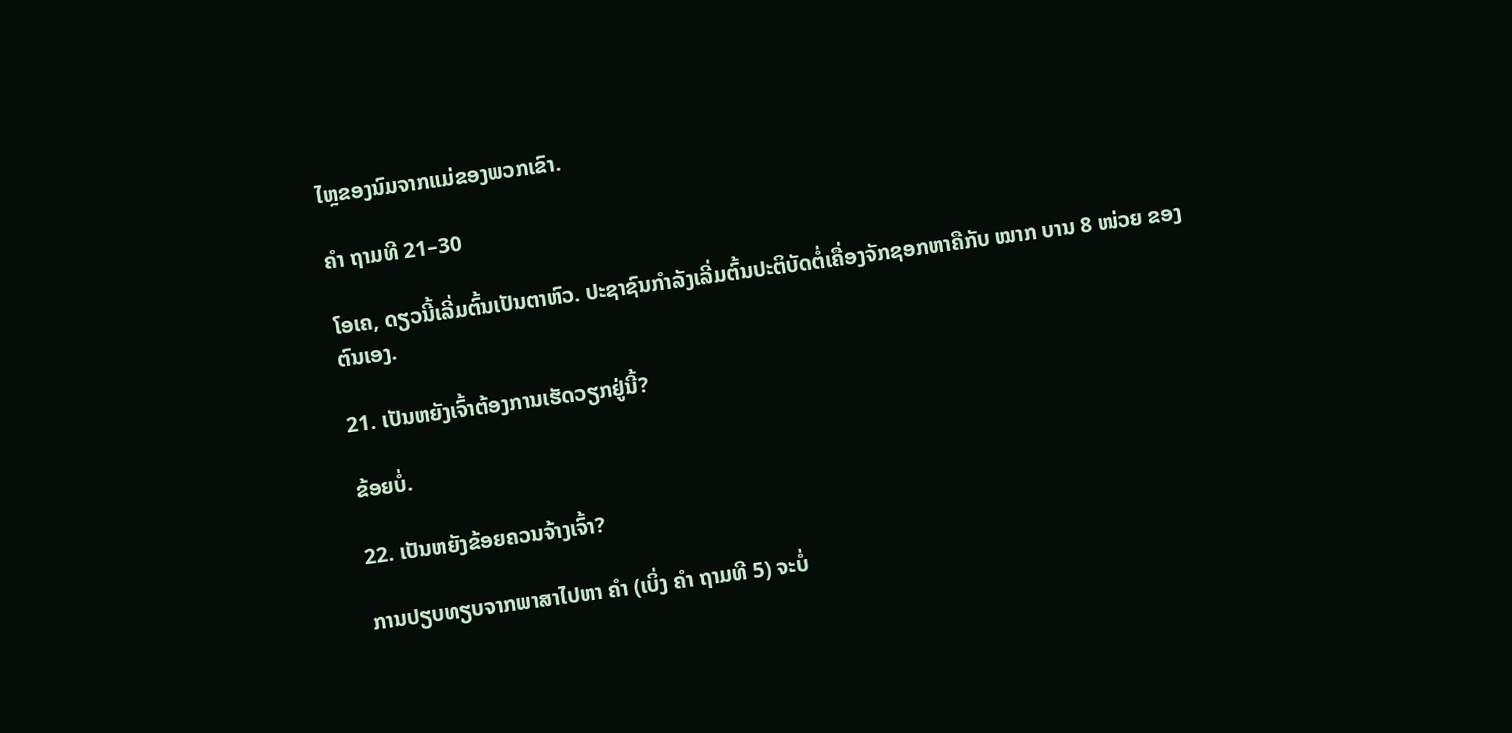ໄຫຼຂອງນົມຈາກແມ່ຂອງພວກເຂົາ.

ຄຳ ຖາມທີ 21–30

ໂອເຄ, ດຽວນີ້ເລີ່ມຕົ້ນເປັນຕາຫົວ. ປະຊາຊົນກໍາລັງເລີ່ມຕົ້ນປະຕິບັດຕໍ່ເຄື່ອງຈັກຊອກຫາຄືກັບ ໝາກ ບານ 8 ໜ່ວຍ ຂອງຕົນເອງ.

21. ເປັນຫຍັງເຈົ້າຕ້ອງການເຮັດວຽກຢູ່ນີ້?

ຂ້ອຍບໍ່.

22. ເປັນຫຍັງຂ້ອຍຄວນຈ້າງເຈົ້າ?

ການປຽບທຽບຈາກພາສາໄປຫາ ຄຳ (ເບິ່ງ ຄຳ ຖາມທີ 5) ຈະບໍ່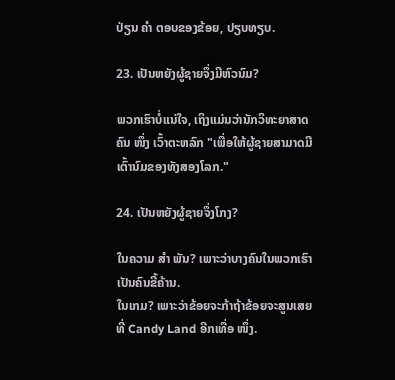ປ່ຽນ ຄຳ ຕອບຂອງຂ້ອຍ, ປຽບທຽບ.

23. ເປັນຫຍັງຜູ້ຊາຍຈຶ່ງມີຫົວນົມ?

ພວກເຮົາບໍ່ແນ່ໃຈ, ເຖິງແມ່ນວ່ານັກວິທະຍາສາດຄົນ ໜຶ່ງ ເວົ້າຕະຫລົກ "ເພື່ອໃຫ້ຜູ້ຊາຍສາມາດມີເຕົ້ານົມຂອງທັງສອງໂລກ."

24. ເປັນຫຍັງຜູ້ຊາຍຈຶ່ງໂກງ?

ໃນຄວາມ ສຳ ພັນ? ເພາະວ່າບາງຄົນໃນພວກເຮົາເປັນຄົນຂີ້ຄ້ານ.
ໃນເກມ? ເພາະວ່າຂ້ອຍຈະກ້າຖ້າຂ້ອຍຈະສູນເສຍທີ່ Candy Land ອີກເທື່ອ ໜຶ່ງ.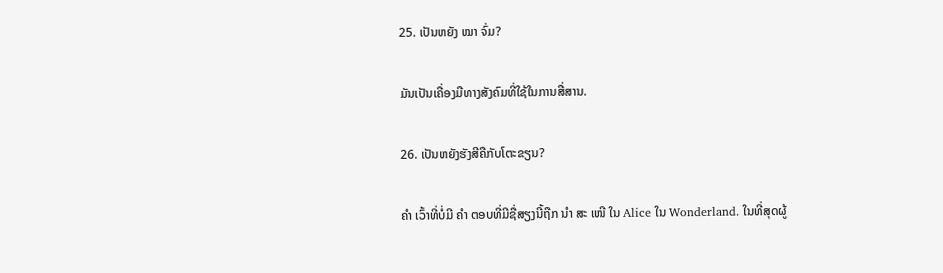25. ເປັນຫຍັງ ໝາ ຈົ່ມ?

ມັນເປັນເຄື່ອງມືທາງສັງຄົມທີ່ໃຊ້ໃນການສື່ສານ.

26. ເປັນຫຍັງຮັງສີຄືກັບໂຕະຂຽນ?

ຄຳ ເວົ້າທີ່ບໍ່ມີ ຄຳ ຕອບທີ່ມີຊື່ສຽງນີ້ຖືກ ນຳ ສະ ເໜີ ໃນ Alice ໃນ Wonderland. ໃນທີ່ສຸດຜູ້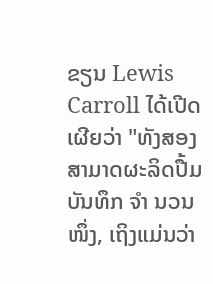ຂຽນ Lewis Carroll ໄດ້ເປີດເຜີຍວ່າ "ທັງສອງສາມາດຜະລິດປື້ມບັນທຶກ ຈຳ ນວນ ໜຶ່ງ, ເຖິງແມ່ນວ່າ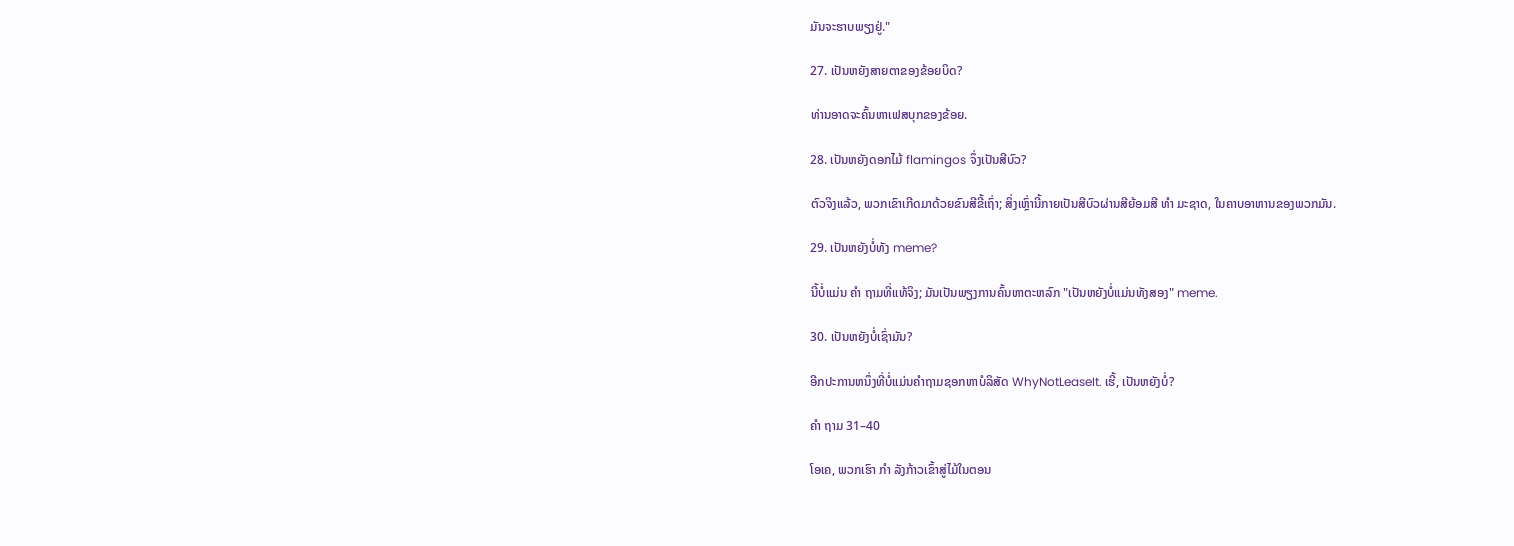ມັນຈະຮາບພຽງຢູ່."

27. ເປັນຫຍັງສາຍຕາຂອງຂ້ອຍບິດ?

ທ່ານອາດຈະຄົ້ນຫາເຟສບຸກຂອງຂ້ອຍ.

28. ເປັນຫຍັງດອກໄມ້ flamingos ຈຶ່ງເປັນສີບົວ?

ຕົວຈິງແລ້ວ, ພວກເຂົາເກີດມາດ້ວຍຂົນສີຂີ້ເຖົ່າ; ສິ່ງເຫຼົ່ານີ້ກາຍເປັນສີບົວຜ່ານສີຍ້ອມສີ ທຳ ມະຊາດ, ໃນຄາບອາຫານຂອງພວກມັນ.

29. ເປັນຫຍັງບໍ່ທັງ meme?

ນີ້ບໍ່ແມ່ນ ຄຳ ຖາມທີ່ແທ້ຈິງ; ມັນເປັນພຽງການຄົ້ນຫາຕະຫລົກ "ເປັນຫຍັງບໍ່ແມ່ນທັງສອງ" meme.

30. ເປັນຫຍັງບໍ່ເຊົ່າມັນ?

ອີກປະການຫນຶ່ງທີ່ບໍ່ແມ່ນຄໍາຖາມຊອກຫາບໍລິສັດ WhyNotLeaseIt. ເຮີ້, ເປັນຫຍັງບໍ່?

ຄຳ ຖາມ 31–40

ໂອເຄ, ພວກເຮົາ ກຳ ລັງກ້າວເຂົ້າສູ່ໄມ້ໃນຕອນ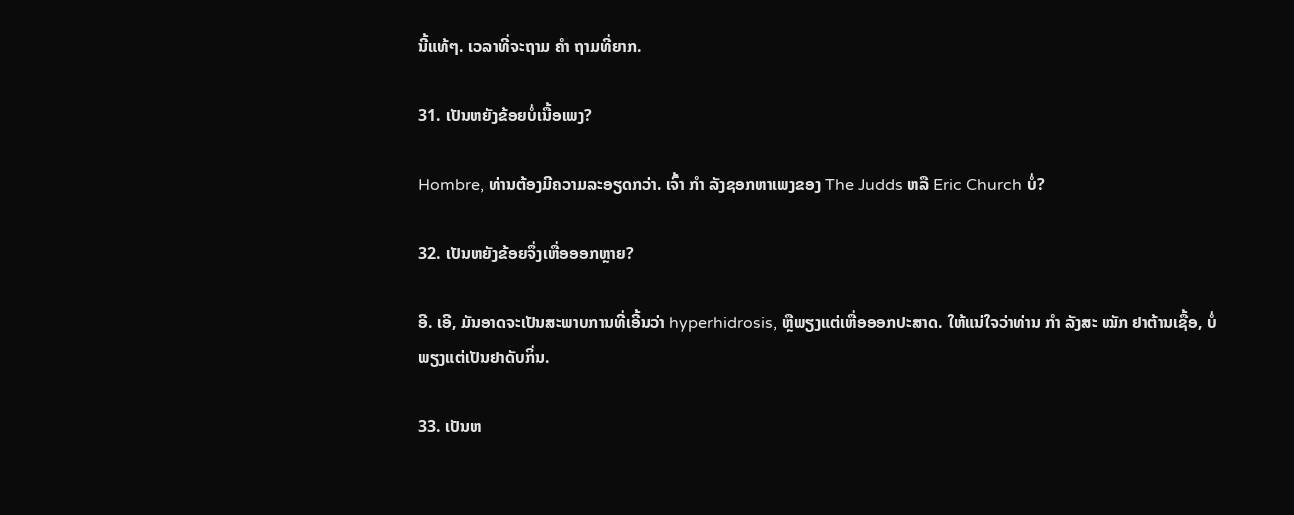ນີ້ແທ້ໆ. ເວລາທີ່ຈະຖາມ ຄຳ ຖາມທີ່ຍາກ.

31. ເປັນຫຍັງຂ້ອຍບໍ່ເນື້ອເພງ?

Hombre, ທ່ານຕ້ອງມີຄວາມລະອຽດກວ່າ. ເຈົ້າ ກຳ ລັງຊອກຫາເພງຂອງ The Judds ຫລື Eric Church ບໍ່?

32. ເປັນຫຍັງຂ້ອຍຈຶ່ງເຫື່ອອອກຫຼາຍ?

ອີ. ເອີ, ມັນອາດຈະເປັນສະພາບການທີ່ເອີ້ນວ່າ hyperhidrosis, ຫຼືພຽງແຕ່ເຫື່ອອອກປະສາດ. ໃຫ້ແນ່ໃຈວ່າທ່ານ ກຳ ລັງສະ ໝັກ ຢາຕ້ານເຊື້ອ, ບໍ່ພຽງແຕ່ເປັນຢາດັບກິ່ນ.

33. ເປັນຫ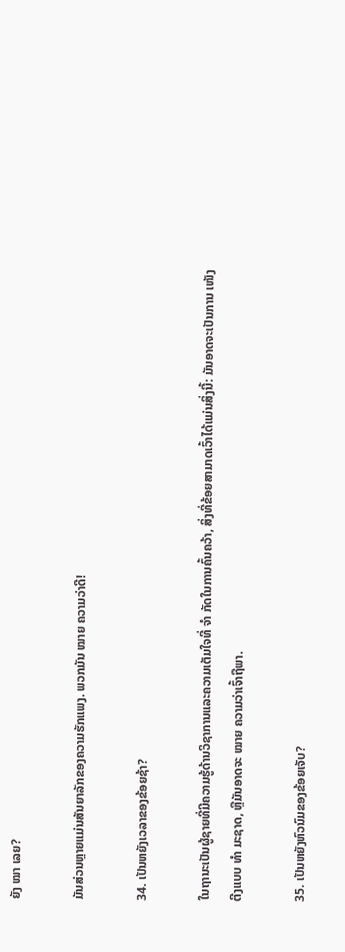ຍັງ ໝາ ເລຍ?

ມັນສ່ວນຫຼາຍແມ່ນສັນຍາລັກຂອງຄວາມຮັກແພງ. ພວກມັນ ໝາຍ ຄວາມວ່າດີ!

34. ເປັນຫຍັງເວລາຂອງຂ້ອຍຊ້າ?

ໃນຖານະເປັນຜູ້ຊາຍທີ່ມີຄວາມຮູ້ດ້ານວິຊາການແລະຄວາມເຕັມໃຈທີ່ ຈຳ ກັດໃນການຄົ້ນຄວ້າ, ສິ່ງທີ່ຂ້ອຍສາມາດເວົ້າໄດ້ແມ່ນສິ່ງນີ້: ມັນອາດຈະເປັນການ ເໜັງ ຕີງແບບ ທຳ ມະຊາດ, ຫຼືມັນອາດຈະ ໝາຍ ຄວາມວ່າເຈົ້າຖືພາ.

35. ເປັນຫຍັງຫົວນົມຂອງຂ້ອຍເຈັບ?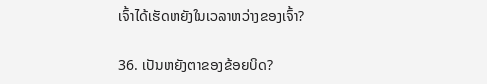ເຈົ້າໄດ້ເຮັດຫຍັງໃນເວລາຫວ່າງຂອງເຈົ້າ?

36. ເປັນຫຍັງຕາຂອງຂ້ອຍບິດ?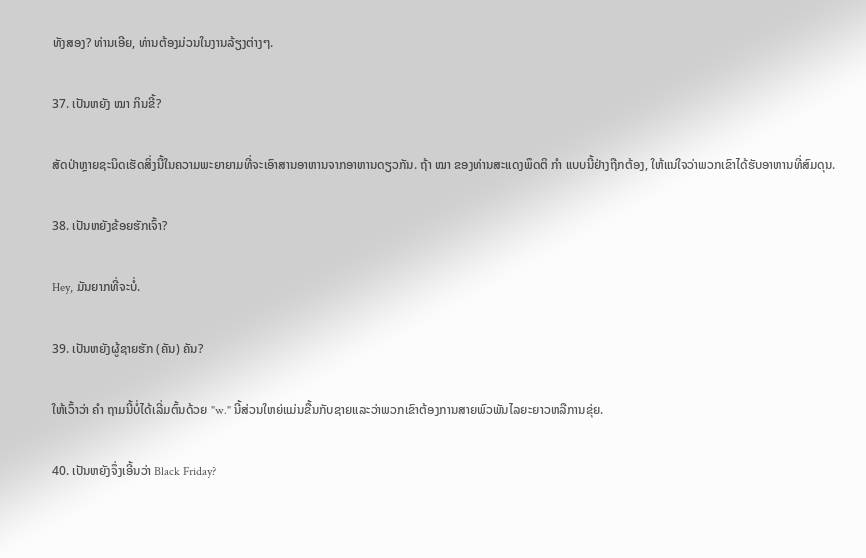ທັງສອງ? ທ່ານເອີຍ, ທ່ານຕ້ອງມ່ວນໃນງານລ້ຽງຕ່າງໆ.

37. ເປັນຫຍັງ ໝາ ກິນຂີ້?

ສັດປ່າຫຼາຍຊະນິດເຮັດສິ່ງນີ້ໃນຄວາມພະຍາຍາມທີ່ຈະເອົາສານອາຫານຈາກອາຫານດຽວກັນ. ຖ້າ ໝາ ຂອງທ່ານສະແດງພຶດຕິ ກຳ ແບບນີ້ຢ່າງຖືກຕ້ອງ, ໃຫ້ແນ່ໃຈວ່າພວກເຂົາໄດ້ຮັບອາຫານທີ່ສົມດຸນ.

38. ເປັນຫຍັງຂ້ອຍຮັກເຈົ້າ?

Hey, ມັນຍາກທີ່ຈະບໍ່.

39. ເປັນຫຍັງຜູ້ຊາຍຮັກ (ຄັນ) ຄັນ?

ໃຫ້ເວົ້າວ່າ ຄຳ ຖາມນີ້ບໍ່ໄດ້ເລີ່ມຕົ້ນດ້ວຍ "w." ນີ້ສ່ວນໃຫຍ່ແມ່ນຂື້ນກັບຊາຍແລະວ່າພວກເຂົາຕ້ອງການສາຍພົວພັນໄລຍະຍາວຫລືການຂຸ່ຍ.

40. ເປັນຫຍັງຈຶ່ງເອີ້ນວ່າ Black Friday?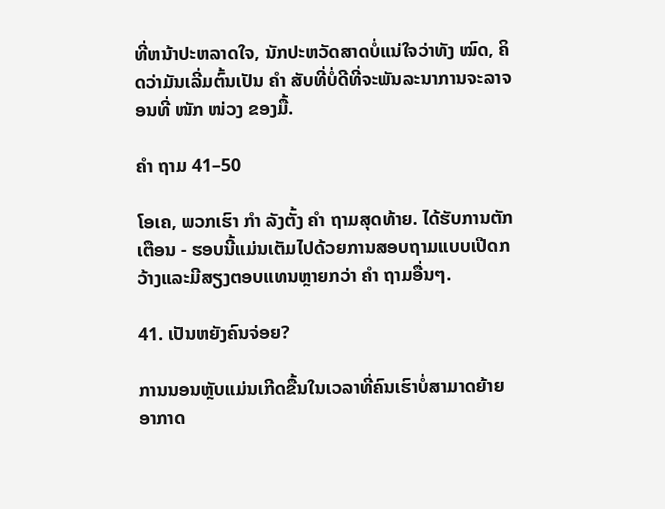ທີ່ຫນ້າປະຫລາດໃຈ, ນັກປະຫວັດສາດບໍ່ແນ່ໃຈວ່າທັງ ໝົດ, ຄິດວ່າມັນເລີ່ມຕົ້ນເປັນ ຄຳ ສັບທີ່ບໍ່ດີທີ່ຈະພັນລະນາການຈະລາຈອນທີ່ ໜັກ ໜ່ວງ ຂອງມື້.

ຄຳ ຖາມ 41–50

ໂອເຄ, ພວກເຮົາ ກຳ ລັງຕັ້ງ ຄຳ ຖາມສຸດທ້າຍ. ໄດ້ຮັບການຕັກເຕືອນ - ຮອບນີ້ແມ່ນເຕັມໄປດ້ວຍການສອບຖາມແບບເປີດກວ້າງແລະມີສຽງຕອບແທນຫຼາຍກວ່າ ຄຳ ຖາມອື່ນໆ.

41. ເປັນຫຍັງຄົນຈ່ອຍ?

ການນອນຫຼັບແມ່ນເກີດຂື້ນໃນເວລາທີ່ຄົນເຮົາບໍ່ສາມາດຍ້າຍອາກາດ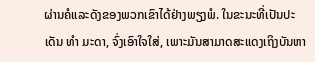ຜ່ານຄໍແລະດັງຂອງພວກເຂົາໄດ້ຢ່າງພຽງພໍ. ໃນຂະນະທີ່ເປັນປະເດັນ ທຳ ມະດາ, ຈົ່ງເອົາໃຈໃສ່, ເພາະມັນສາມາດສະແດງເຖິງບັນຫາ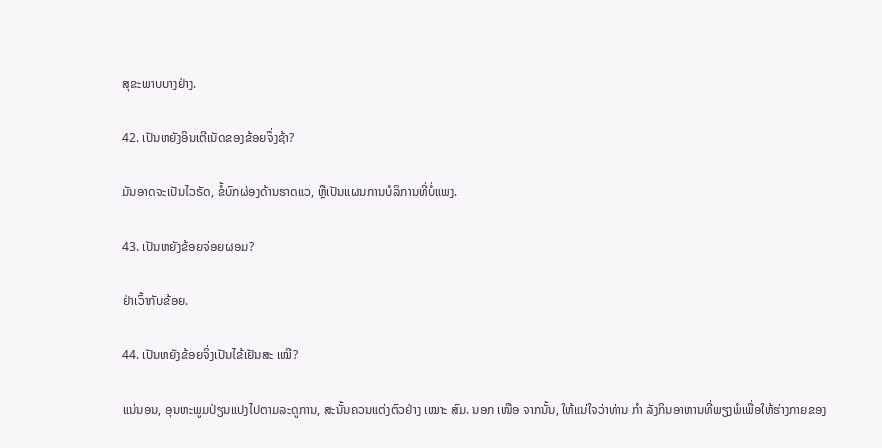ສຸຂະພາບບາງຢ່າງ.

42. ເປັນຫຍັງອິນເຕີເນັດຂອງຂ້ອຍຈຶ່ງຊ້າ?

ມັນອາດຈະເປັນໄວຣັດ, ຂໍ້ບົກຜ່ອງດ້ານຮາດແວ, ຫຼືເປັນແຜນການບໍລິການທີ່ບໍ່ແພງ.

43. ເປັນຫຍັງຂ້ອຍຈ່ອຍຜອມ?

ຢ່າເວົ້າກັບຂ້ອຍ.

44. ເປັນຫຍັງຂ້ອຍຈິ່ງເປັນໄຂ້ເຢັນສະ ເໝີ?

ແນ່ນອນ, ອຸນຫະພູມປ່ຽນແປງໄປຕາມລະດູການ, ສະນັ້ນຄວນແຕ່ງຕົວຢ່າງ ເໝາະ ສົມ. ນອກ ເໜືອ ຈາກນັ້ນ, ໃຫ້ແນ່ໃຈວ່າທ່ານ ກຳ ລັງກິນອາຫານທີ່ພຽງພໍເພື່ອໃຫ້ຮ່າງກາຍຂອງ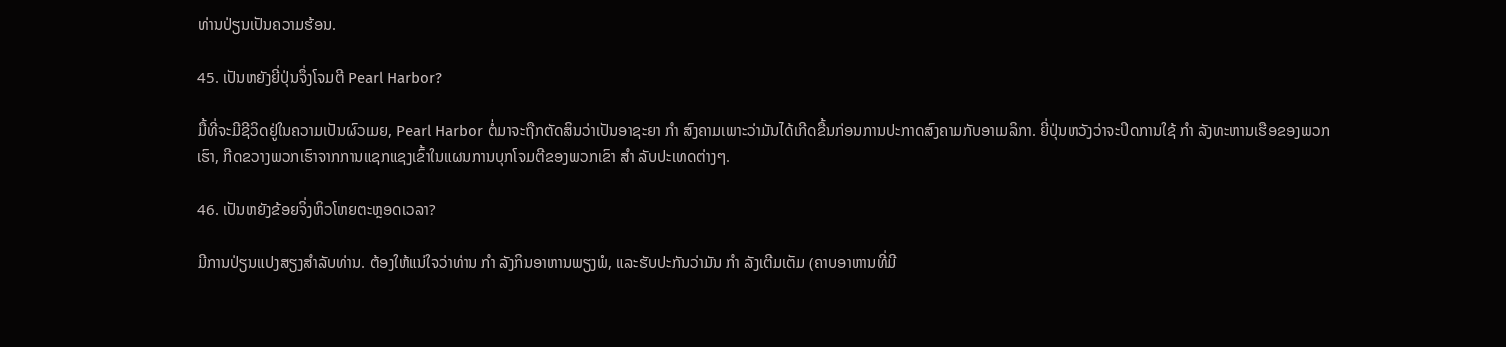ທ່ານປ່ຽນເປັນຄວາມຮ້ອນ.

45. ເປັນຫຍັງຍີ່ປຸ່ນຈຶ່ງໂຈມຕີ Pearl Harbor?

ມື້ທີ່ຈະມີຊີວິດຢູ່ໃນຄວາມເປັນຜົວເມຍ, Pearl Harbor ຕໍ່ມາຈະຖືກຕັດສິນວ່າເປັນອາຊະຍາ ກຳ ສົງຄາມເພາະວ່າມັນໄດ້ເກີດຂື້ນກ່ອນການປະກາດສົງຄາມກັບອາເມລິກາ. ຍີ່ປຸ່ນຫວັງວ່າຈະປິດການໃຊ້ ກຳ ລັງທະຫານເຮືອຂອງພວກເຮົາ, ກີດຂວາງພວກເຮົາຈາກການແຊກແຊງເຂົ້າໃນແຜນການບຸກໂຈມຕີຂອງພວກເຂົາ ສຳ ລັບປະເທດຕ່າງໆ.

46. ເປັນຫຍັງຂ້ອຍຈິ່ງຫິວໂຫຍຕະຫຼອດເວລາ?

ມີການປ່ຽນແປງສຽງສໍາລັບທ່ານ. ຕ້ອງໃຫ້ແນ່ໃຈວ່າທ່ານ ກຳ ລັງກິນອາຫານພຽງພໍ, ແລະຮັບປະກັນວ່າມັນ ກຳ ລັງເຕີມເຕັມ (ຄາບອາຫານທີ່ມີ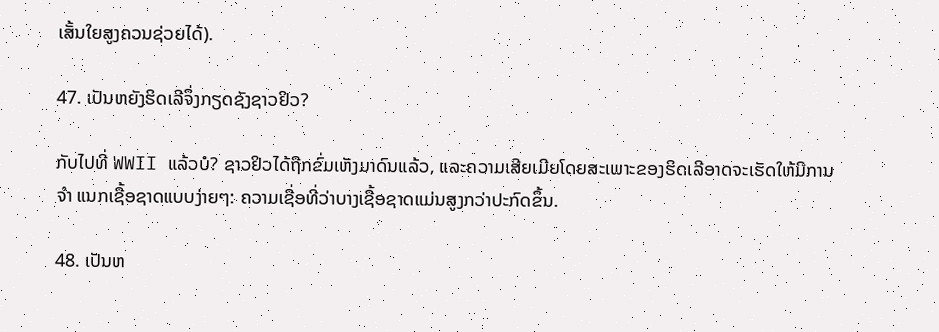ເສັ້ນໃຍສູງຄວນຊ່ວຍໄດ້).

47. ເປັນຫຍັງຮິດເລີຈຶ່ງກຽດຊັງຊາວຢິວ?

ກັບໄປທີ່ WWII ແລ້ວບໍ? ຊາວຢິວໄດ້ຖືກຂົ່ມເຫັງມາດົນແລ້ວ, ແລະຄວາມເສີຍເມີຍໂດຍສະເພາະຂອງຮິດເລີອາດຈະເຮັດໃຫ້ມີການ ຈຳ ແນກເຊື້ອຊາດແບບງ່າຍໆ: ຄວາມເຊື່ອທີ່ວ່າບາງເຊື້ອຊາດແມ່ນສູງກວ່າປະກົດຂຶ້ນ.

48. ເປັນຫ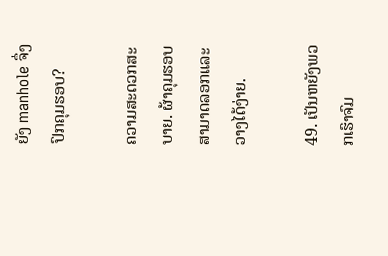ຍັງ manhole ຈຶ່ງປົກຄຸມຮອບ?

ຄວາມສະດວກສະບາຍ. ຜ້າຄຸມຮອບສາມາດລອກແລະວາງໄດ້ງ່າຍ.

49. ເປັນຫຍັງພວກເຮົາຈົມ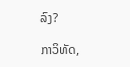ລົງ?

ກາວິທັດ,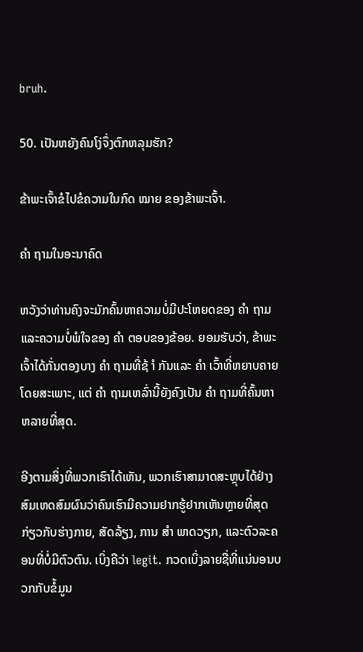bruh.

50. ເປັນຫຍັງຄົນໂງ່ຈຶ່ງຕົກຫລຸມຮັກ?

ຂ້າພະເຈົ້າຂໍໄປຂໍຄວາມໃນກົດ ໝາຍ ຂອງຂ້າພະເຈົ້າ.

ຄຳ ຖາມໃນອະນາຄົດ

ຫວັງວ່າທ່ານຄົງຈະມັກຄົ້ນຫາຄວາມບໍ່ມີປະໂຫຍດຂອງ ຄຳ ຖາມແລະຄວາມບໍ່ພໍໃຈຂອງ ຄຳ ຕອບຂອງຂ້ອຍ. ຍອມຮັບວ່າ, ຂ້າພະເຈົ້າໄດ້ກັ່ນຕອງບາງ ຄຳ ຖາມທີ່ຊ້ ຳ ກັນແລະ ຄຳ ເວົ້າທີ່ຫຍາບຄາຍໂດຍສະເພາະ, ແຕ່ ຄຳ ຖາມເຫລົ່ານີ້ຍັງຄົງເປັນ ຄຳ ຖາມທີ່ຄົ້ນຫາຫລາຍທີ່ສຸດ.

ອີງຕາມສິ່ງທີ່ພວກເຮົາໄດ້ເຫັນ, ພວກເຮົາສາມາດສະຫຼຸບໄດ້ຢ່າງສົມເຫດສົມຜົນວ່າຄົນເຮົາມີຄວາມຢາກຮູ້ຢາກເຫັນຫຼາຍທີ່ສຸດກ່ຽວກັບຮ່າງກາຍ, ສັດລ້ຽງ, ການ ສຳ ພາດວຽກ, ແລະຕົວລະຄອນທີ່ບໍ່ມີຕົວຕົນ. ເບິ່ງຄືວ່າ legit. ກວດເບິ່ງລາຍຊື່ທີ່ແນ່ນອນບວກກັບຂໍ້ມູນ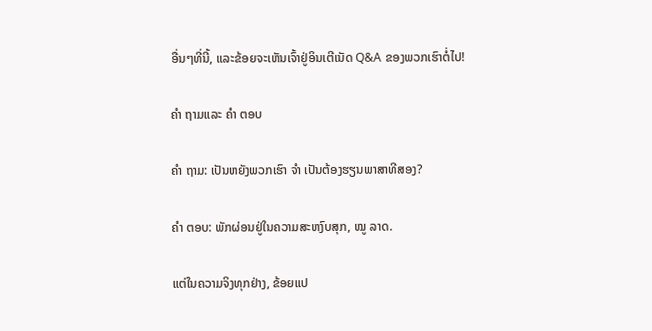ອື່ນໆທີ່ນີ້, ແລະຂ້ອຍຈະເຫັນເຈົ້າຢູ່ອິນເຕີເນັດ Q&A ຂອງພວກເຮົາຕໍ່ໄປ!

ຄຳ ຖາມແລະ ຄຳ ຕອບ

ຄຳ ຖາມ: ເປັນຫຍັງພວກເຮົາ ຈຳ ເປັນຕ້ອງຮຽນພາສາທີສອງ?

ຄຳ ຕອບ: ພັກຜ່ອນຢູ່ໃນຄວາມສະຫງົບສຸກ, ໝູ ລາດ.

ແຕ່ໃນຄວາມຈິງທຸກຢ່າງ, ຂ້ອຍແປ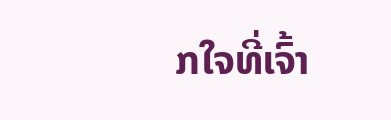ກໃຈທີ່ເຈົ້າ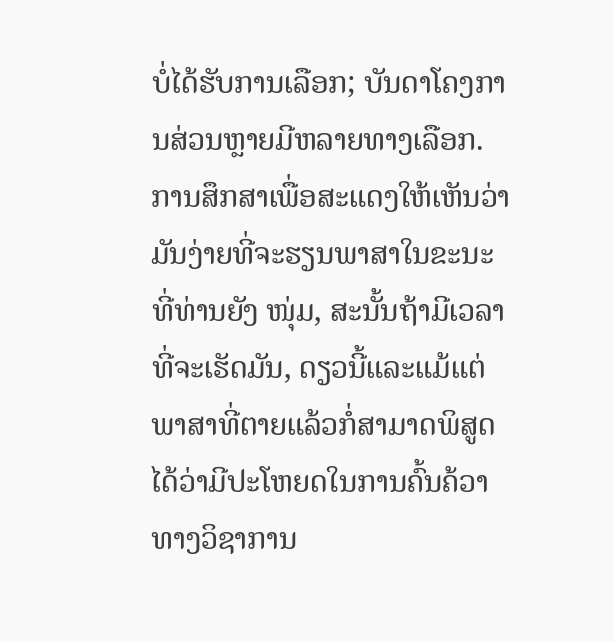ບໍ່ໄດ້ຮັບການເລືອກ; ບັນດາໂຄງການສ່ວນຫຼາຍມີຫລາຍທາງເລືອກ. ການສຶກສາເພື່ອສະແດງໃຫ້ເຫັນວ່າມັນງ່າຍທີ່ຈະຮຽນພາສາໃນຂະນະທີ່ທ່ານຍັງ ໜຸ່ມ, ສະນັ້ນຖ້າມີເວລາທີ່ຈະເຮັດມັນ, ດຽວນີ້ແລະແມ້ແຕ່ພາສາທີ່ຕາຍແລ້ວກໍ່ສາມາດພິສູດໄດ້ວ່າມີປະໂຫຍດໃນການຄົ້ນຄ້ວາທາງວິຊາການ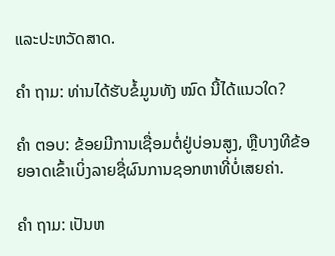ແລະປະຫວັດສາດ.

ຄຳ ຖາມ: ທ່ານໄດ້ຮັບຂໍ້ມູນທັງ ໝົດ ນີ້ໄດ້ແນວໃດ?

ຄຳ ຕອບ: ຂ້ອຍມີການເຊື່ອມຕໍ່ຢູ່ບ່ອນສູງ, ຫຼືບາງທີຂ້ອຍອາດເຂົ້າເບິ່ງລາຍຊື່ຜົນການຊອກຫາທີ່ບໍ່ເສຍຄ່າ.

ຄຳ ຖາມ: ເປັນຫ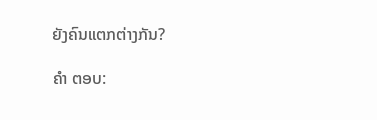ຍັງຄົນແຕກຕ່າງກັນ?

ຄຳ ຕອບ: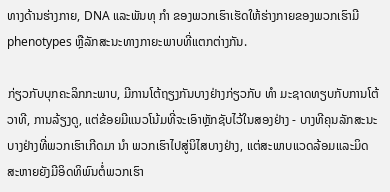ທາງດ້ານຮ່າງກາຍ, DNA ແລະພັນທຸ ກຳ ຂອງພວກເຮົາເຮັດໃຫ້ຮ່າງກາຍຂອງພວກເຮົາມີ phenotypes ຫຼືລັກສະນະທາງກາຍະພາບທີ່ແຕກຕ່າງກັນ.

ກ່ຽວກັບບຸກຄະລິກກະພາບ, ມີການໂຕ້ຖຽງກັນບາງຢ່າງກ່ຽວກັບ ທຳ ມະຊາດທຽບກັບການໂຕ້ວາທີ, ການລ້ຽງດູ, ແຕ່ຂ້ອຍມີແນວໂນ້ມທີ່ຈະເອົາຫຼັກຊັບໄວ້ໃນສອງຢ່າງ - ບາງທີຄຸນລັກສະນະບາງຢ່າງທີ່ພວກເຮົາເກີດມາ ນຳ ພວກເຮົາໄປສູ່ນິໄສບາງຢ່າງ, ແຕ່ສະພາບແວດລ້ອມແລະມິດສະຫາຍຍັງມີອິດທິພົນຕໍ່ພວກເຮົາ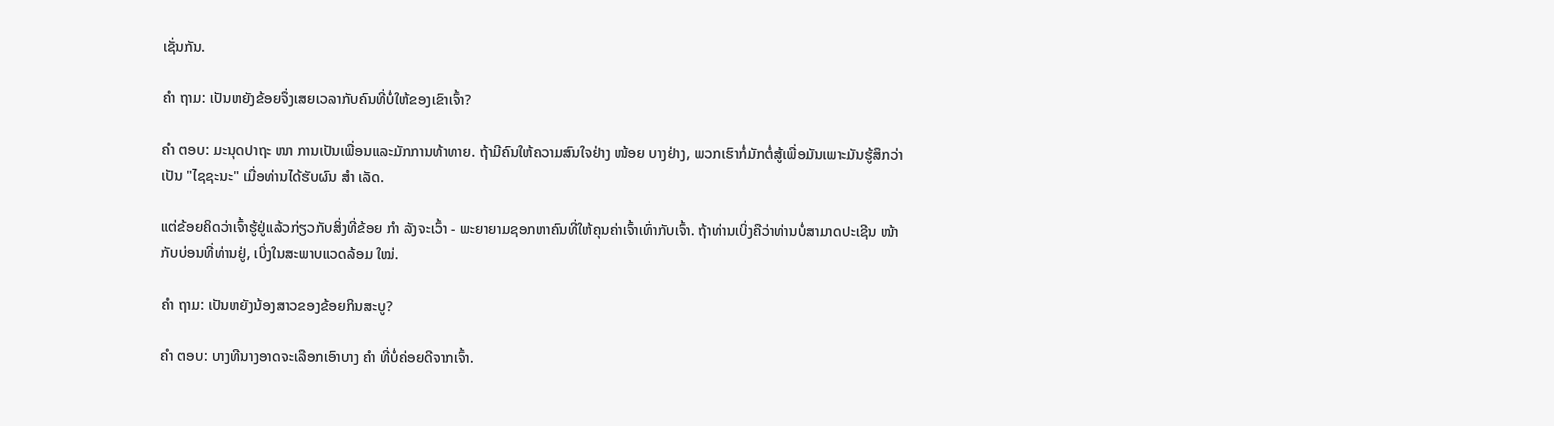ເຊັ່ນກັນ.

ຄຳ ຖາມ: ເປັນຫຍັງຂ້ອຍຈຶ່ງເສຍເວລາກັບຄົນທີ່ບໍ່ໃຫ້ຂອງເຂົາເຈົ້າ?

ຄຳ ຕອບ: ມະນຸດປາຖະ ໜາ ການເປັນເພື່ອນແລະມັກການທ້າທາຍ. ຖ້າມີຄົນໃຫ້ຄວາມສົນໃຈຢ່າງ ໜ້ອຍ ບາງຢ່າງ, ພວກເຮົາກໍ່ມັກຕໍ່ສູ້ເພື່ອມັນເພາະມັນຮູ້ສຶກວ່າເປັນ "ໄຊຊະນະ" ເມື່ອທ່ານໄດ້ຮັບຜົນ ສຳ ເລັດ.

ແຕ່ຂ້ອຍຄິດວ່າເຈົ້າຮູ້ຢູ່ແລ້ວກ່ຽວກັບສິ່ງທີ່ຂ້ອຍ ກຳ ລັງຈະເວົ້າ - ພະຍາຍາມຊອກຫາຄົນທີ່ໃຫ້ຄຸນຄ່າເຈົ້າເທົ່າກັບເຈົ້າ. ຖ້າທ່ານເບິ່ງຄືວ່າທ່ານບໍ່ສາມາດປະເຊີນ ໜ້າ ກັບບ່ອນທີ່ທ່ານຢູ່, ເບິ່ງໃນສະພາບແວດລ້ອມ ໃໝ່.

ຄຳ ຖາມ: ເປັນຫຍັງນ້ອງສາວຂອງຂ້ອຍກິນສະບູ?

ຄຳ ຕອບ: ບາງທີນາງອາດຈະເລືອກເອົາບາງ ຄຳ ທີ່ບໍ່ຄ່ອຍດີຈາກເຈົ້າ.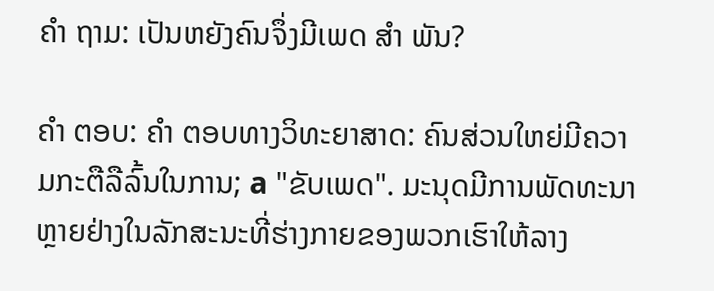ຄຳ ຖາມ: ເປັນຫຍັງຄົນຈຶ່ງມີເພດ ສຳ ພັນ?

ຄຳ ຕອບ: ຄຳ ຕອບທາງວິທະຍາສາດ: ຄົນສ່ວນໃຫຍ່ມີຄວາມກະຕືລືລົ້ນໃນການ; a "ຂັບເພດ". ມະນຸດມີການພັດທະນາຫຼາຍຢ່າງໃນລັກສະນະທີ່ຮ່າງກາຍຂອງພວກເຮົາໃຫ້ລາງ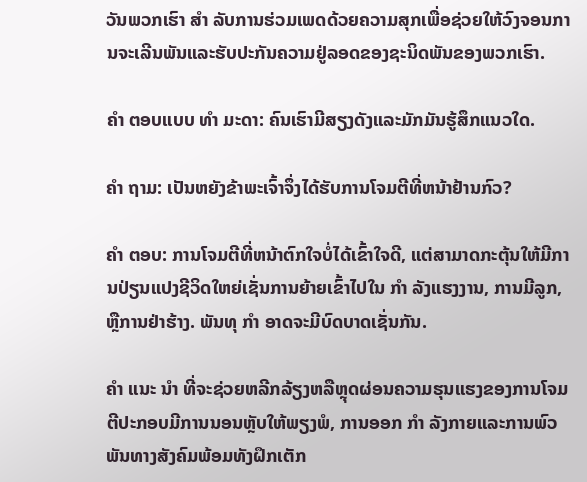ວັນພວກເຮົາ ສຳ ລັບການຮ່ວມເພດດ້ວຍຄວາມສຸກເພື່ອຊ່ວຍໃຫ້ວົງຈອນການຈະເລີນພັນແລະຮັບປະກັນຄວາມຢູ່ລອດຂອງຊະນິດພັນຂອງພວກເຮົາ.

ຄຳ ຕອບແບບ ທຳ ມະດາ: ຄົນເຮົາມີສຽງດັງແລະມັກມັນຮູ້ສຶກແນວໃດ.

ຄຳ ຖາມ: ເປັນຫຍັງຂ້າພະເຈົ້າຈຶ່ງໄດ້ຮັບການໂຈມຕີທີ່ຫນ້າຢ້ານກົວ?

ຄຳ ຕອບ: ການໂຈມຕີທີ່ຫນ້າຕົກໃຈບໍ່ໄດ້ເຂົ້າໃຈດີ, ແຕ່ສາມາດກະຕຸ້ນໃຫ້ມີການປ່ຽນແປງຊີວິດໃຫຍ່ເຊັ່ນການຍ້າຍເຂົ້າໄປໃນ ກຳ ລັງແຮງງານ, ການມີລູກ, ຫຼືການຢ່າຮ້າງ. ພັນທຸ ກຳ ອາດຈະມີບົດບາດເຊັ່ນກັນ.

ຄຳ ແນະ ນຳ ທີ່ຈະຊ່ວຍຫລີກລ້ຽງຫລືຫຼຸດຜ່ອນຄວາມຮຸນແຮງຂອງການໂຈມຕີປະກອບມີການນອນຫຼັບໃຫ້ພຽງພໍ, ການອອກ ກຳ ລັງກາຍແລະການພົວພັນທາງສັງຄົມພ້ອມທັງຝຶກເຕັກ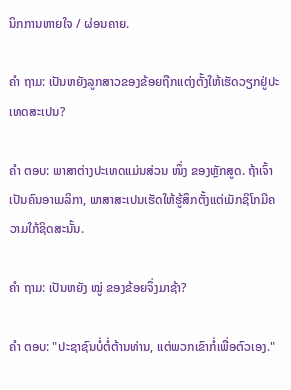ນິກການຫາຍໃຈ / ຜ່ອນຄາຍ.

ຄຳ ຖາມ: ເປັນຫຍັງລູກສາວຂອງຂ້ອຍຖືກແຕ່ງຕັ້ງໃຫ້ເຮັດວຽກຢູ່ປະເທດສະເປນ?

ຄຳ ຕອບ: ພາສາຕ່າງປະເທດແມ່ນສ່ວນ ໜຶ່ງ ຂອງຫຼັກສູດ. ຖ້າເຈົ້າເປັນຄົນອາເມລິກາ, ພາສາສະເປນເຮັດໃຫ້ຮູ້ສຶກຕັ້ງແຕ່ເມັກຊິໂກມີຄວາມໃກ້ຊິດສະນັ້ນ.

ຄຳ ຖາມ: ເປັນຫຍັງ ໝູ່ ຂອງຂ້ອຍຈຶ່ງມາຊ້າ?

ຄຳ ຕອບ: "ປະຊາຊົນບໍ່ຕໍ່ຕ້ານທ່ານ, ແຕ່ພວກເຂົາກໍ່ເພື່ອຕົວເອງ."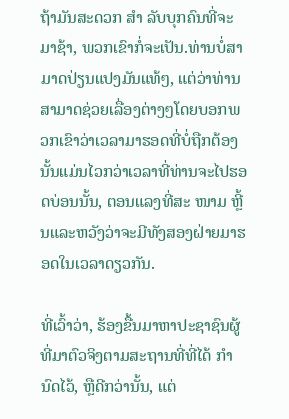ຖ້າມັນສະດວກ ສຳ ລັບບຸກຄົນທີ່ຈະມາຊ້າ, ພວກເຂົາກໍ່ຈະເປັນ.ທ່ານບໍ່ສາມາດປ່ຽນແປງມັນແທ້ໆ, ແຕ່ວ່າທ່ານສາມາດຊ່ວຍເລື່ອງຕ່າງໆໂດຍບອກພວກເຂົາວ່າເວລາມາຮອດທີ່ບໍ່ຖືກຕ້ອງນັ້ນແມ່ນໄວກວ່າເວລາທີ່ທ່ານຈະໄປຮອດບ່ອນນັ້ນ, ຕອນແລງທີ່ສະ ໜາມ ຫຼີ້ນແລະຫວັງວ່າຈະມີທັງສອງຝ່າຍມາຮອດໃນເວລາດຽວກັນ.

ທີ່ເວົ້າວ່າ, ຮ້ອງຂື້ນມາຫາປະຊາຊົນຜູ້ທີ່ມາຕົວຈິງຕາມສະຖານທີ່ທີ່ໄດ້ ກຳ ນົດໄວ້, ຫຼືດີກວ່ານັ້ນ, ແຕ່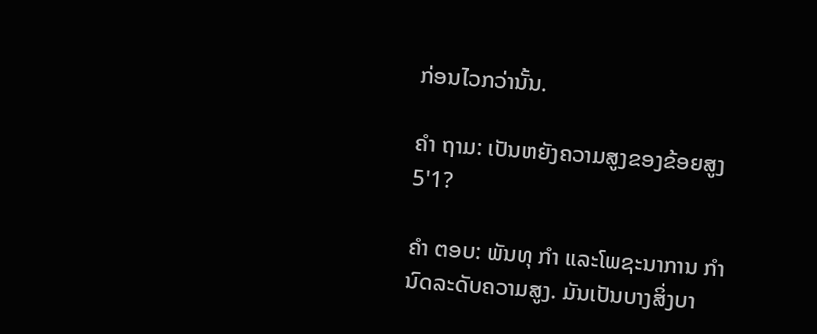ກ່ອນໄວກວ່ານັ້ນ.

ຄຳ ຖາມ: ເປັນຫຍັງຄວາມສູງຂອງຂ້ອຍສູງ 5'1?

ຄຳ ຕອບ: ພັນທຸ ກຳ ແລະໂພຊະນາການ ກຳ ນົດລະດັບຄວາມສູງ. ມັນເປັນບາງສິ່ງບາ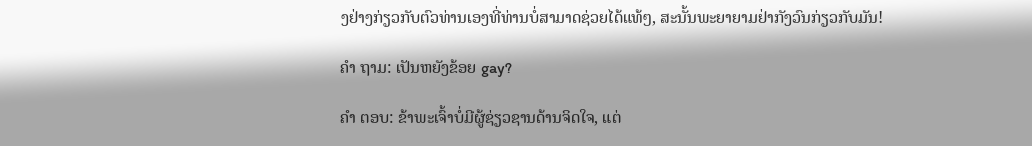ງຢ່າງກ່ຽວກັບຕົວທ່ານເອງທີ່ທ່ານບໍ່ສາມາດຊ່ວຍໄດ້ແທ້ໆ, ສະນັ້ນພະຍາຍາມຢ່າກັງວົນກ່ຽວກັບມັນ!

ຄຳ ຖາມ: ເປັນຫຍັງຂ້ອຍ gay?

ຄຳ ຕອບ: ຂ້າພະເຈົ້າບໍ່ມີຜູ້ຊ່ຽວຊານດ້ານຈິດໃຈ, ແຕ່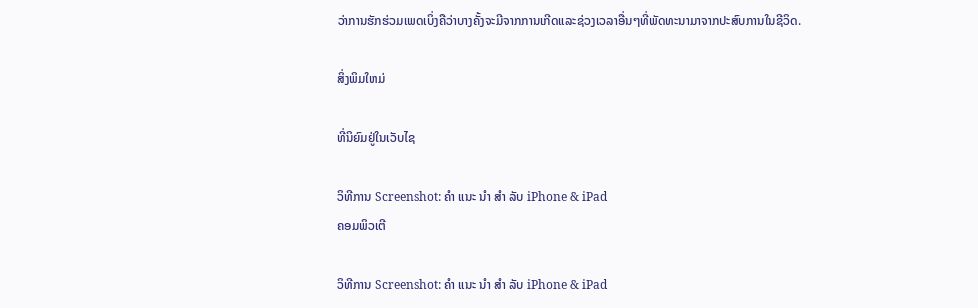ວ່າການຮັກຮ່ວມເພດເບິ່ງຄືວ່າບາງຄັ້ງຈະມີຈາກການເກີດແລະຊ່ວງເວລາອື່ນໆທີ່ພັດທະນາມາຈາກປະສົບການໃນຊີວິດ.

ສິ່ງພິມໃຫມ່

ທີ່ນິຍົມຢູ່ໃນເວັບໄຊ

ວິທີການ Screenshot: ຄຳ ແນະ ນຳ ສຳ ລັບ iPhone & iPad
ຄອມພິວເຕີ

ວິທີການ Screenshot: ຄຳ ແນະ ນຳ ສຳ ລັບ iPhone & iPad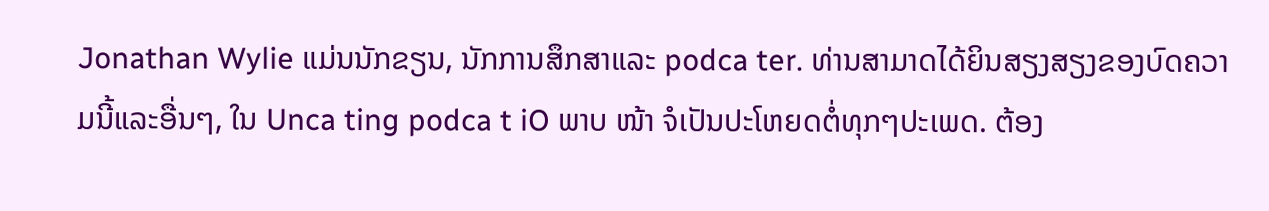Jonathan Wylie ແມ່ນນັກຂຽນ, ນັກການສຶກສາແລະ podca ter. ທ່ານສາມາດໄດ້ຍິນສຽງສຽງຂອງບົດຄວາມນີ້ແລະອື່ນໆ, ໃນ Unca ting podca t iO ພາບ ໜ້າ ຈໍເປັນປະໂຫຍດຕໍ່ທຸກໆປະເພດ. ຕ້ອງ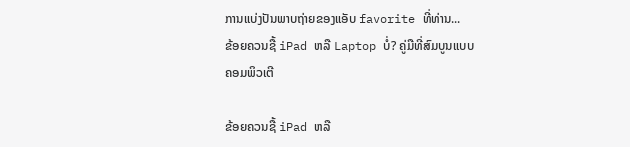ການແບ່ງປັນພາບຖ່າຍຂອງແອັບ favorite ທີ່ທ່ານ...
ຂ້ອຍຄວນຊື້ iPad ຫລື Laptop ບໍ່? ຄູ່ມືທີ່ສົມບູນແບບ
ຄອມພິວເຕີ

ຂ້ອຍຄວນຊື້ iPad ຫລື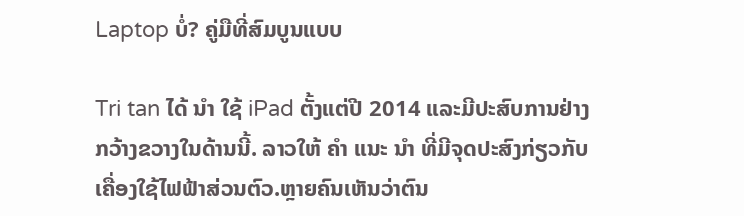Laptop ບໍ່? ຄູ່ມືທີ່ສົມບູນແບບ

Tri tan ໄດ້ ນຳ ໃຊ້ iPad ຕັ້ງແຕ່ປີ 2014 ແລະມີປະສົບການຢ່າງກວ້າງຂວາງໃນດ້ານນີ້. ລາວໃຫ້ ຄຳ ແນະ ນຳ ທີ່ມີຈຸດປະສົງກ່ຽວກັບເຄື່ອງໃຊ້ໄຟຟ້າສ່ວນຕົວ.ຫຼາຍຄົນເຫັນວ່າຕົນ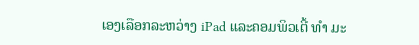ເອງເລືອກລະຫວ່າງ iPad ແລະຄອມພິວເຕີ້ ທຳ ມະ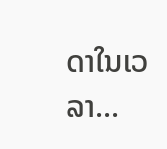ດາໃນເວລາ...